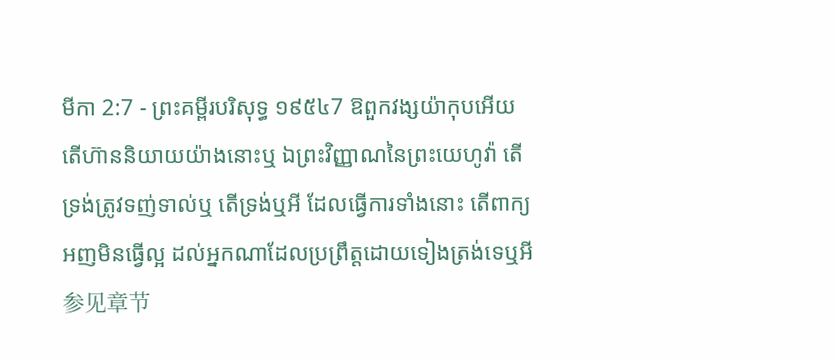មីកា 2:7 - ព្រះគម្ពីរបរិសុទ្ធ ១៩៥៤7 ឱពួកវង្សយ៉ាកុបអើយ តើហ៊ាននិយាយយ៉ាងនោះឬ ឯព្រះវិញ្ញាណនៃព្រះយេហូវ៉ា តើទ្រង់ត្រូវទញ់ទាល់ឬ តើទ្រង់ឬអី ដែលធ្វើការទាំងនោះ តើពាក្យអញមិនធ្វើល្អ ដល់អ្នកណាដែលប្រព្រឹត្តដោយទៀងត្រង់ទេឬអី 参见章节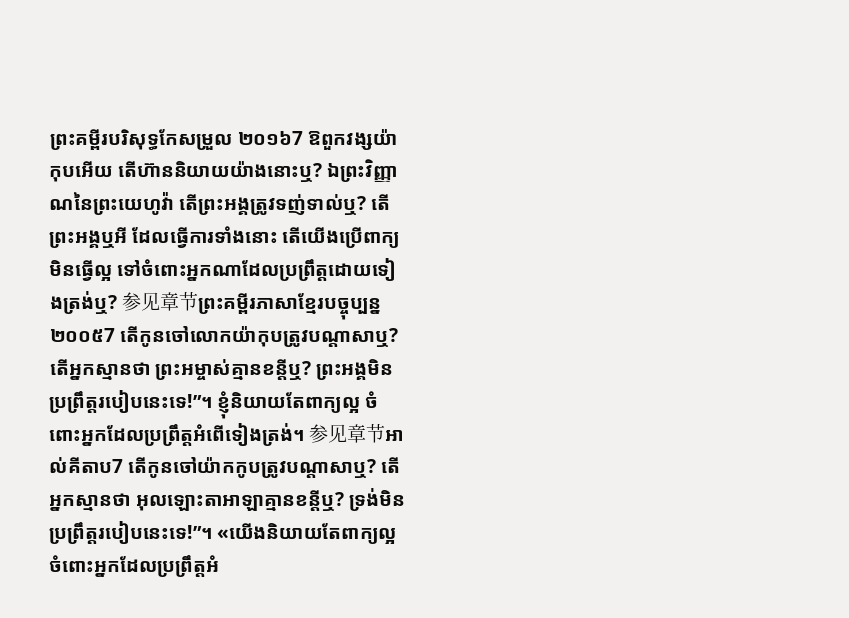ព្រះគម្ពីរបរិសុទ្ធកែសម្រួល ២០១៦7 ឱពួកវង្សយ៉ាកុបអើយ តើហ៊ាននិយាយយ៉ាងនោះឬ? ឯព្រះវិញ្ញាណនៃព្រះយេហូវ៉ា តើព្រះអង្គត្រូវទញ់ទាល់ឬ? តើព្រះអង្គឬអី ដែលធ្វើការទាំងនោះ តើយើងប្រើពាក្យមិនធ្វើល្អ ទៅចំពោះអ្នកណាដែលប្រព្រឹត្តដោយទៀងត្រង់ឬ? 参见章节ព្រះគម្ពីរភាសាខ្មែរបច្ចុប្បន្ន ២០០៥7 តើកូនចៅលោកយ៉ាកុបត្រូវបណ្ដាសាឬ? តើអ្នកស្មានថា ព្រះអម្ចាស់គ្មានខន្តីឬ? ព្រះអង្គមិនប្រព្រឹត្តរបៀបនេះទេ!”។ ខ្ញុំនិយាយតែពាក្យល្អ ចំពោះអ្នកដែលប្រព្រឹត្តអំពើទៀងត្រង់។ 参见章节អាល់គីតាប7 តើកូនចៅយ៉ាកកូបត្រូវបណ្ដាសាឬ? តើអ្នកស្មានថា អុលឡោះតាអាឡាគ្មានខន្តីឬ? ទ្រង់មិនប្រព្រឹត្តរបៀបនេះទេ!”។ «យើងនិយាយតែពាក្យល្អ ចំពោះអ្នកដែលប្រព្រឹត្តអំ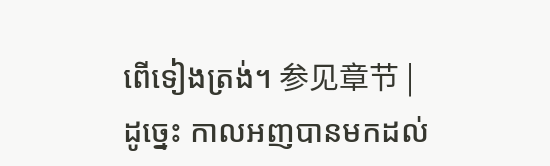ពើទៀងត្រង់។ 参见章节 |
ដូច្នេះ កាលអញបានមកដល់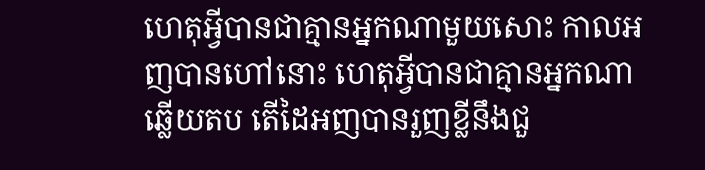ហេតុអ្វីបានជាគ្មានអ្នកណាមួយសោះ កាលអញបានហៅនោះ ហេតុអ្វីបានជាគ្មានអ្នកណាឆ្លើយតប តើដៃអញបានរួញខ្លីនឹងជួ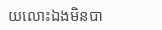យលោះឯងមិនបា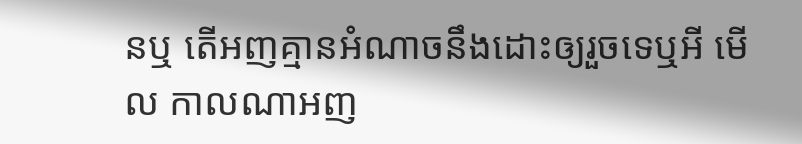នឬ តើអញគ្មានអំណាចនឹងដោះឲ្យរួចទេឬអី មើល កាលណាអញ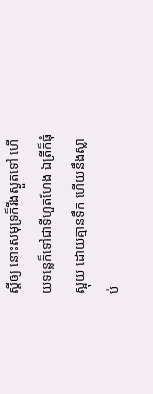ស្តីឲ្យ នោះសមុទ្រក៏រីងស្ងួតទៅ ហើយទន្លេក៏ទៅជាទីហួតហែង ឯត្រីក៏ធុំស្អុយ ដោយគ្មានទឹក ហើយនឹងស្លាប់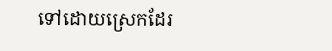ទៅដោយស្រេកដែរ